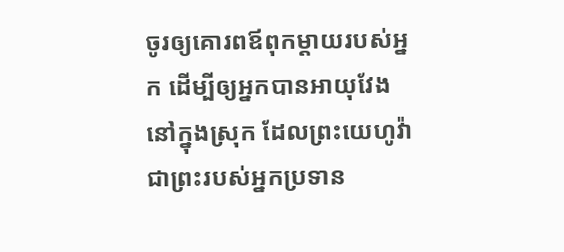ចូរឲ្យគោរពឪពុកម្តាយរបស់អ្នក ដើម្បីឲ្យអ្នកបានអាយុវែងនៅក្នុងស្រុក ដែលព្រះយេហូវ៉ាជាព្រះរបស់អ្នកប្រទាន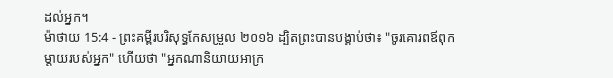ដល់អ្នក។
ម៉ាថាយ 15:4 - ព្រះគម្ពីរបរិសុទ្ធកែសម្រួល ២០១៦ ដ្បិតព្រះបានបង្គាប់ថា៖ "ចូរគោរពឪពុកម្តាយរបស់អ្នក" ហើយថា "អ្នកណានិយាយអាក្រ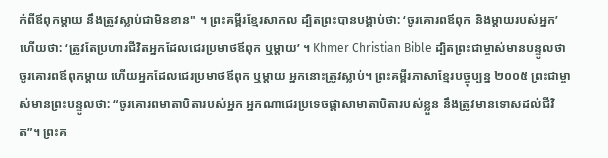ក់ពីឪពុកម្តាយ នឹងត្រូវស្លាប់ជាមិនខាន" ។ ព្រះគម្ពីរខ្មែរសាកល ដ្បិតព្រះបានបង្គាប់ថា: ‘ចូរគោរពឪពុក និងម្ដាយរបស់អ្នក’ ហើយថា: ‘ត្រូវតែប្រហារជីវិតអ្នកដែលជេរប្រមាថឪពុក ឬម្ដាយ’ ។ Khmer Christian Bible ដ្បិតព្រះជាម្ចាស់មានបន្ទូលថា ចូរគោរពឪពុកម្ដាយ ហើយអ្នកដែលជេរប្រមាថឪពុក ឬម្ដាយ អ្នកនោះត្រូវស្លាប់។ ព្រះគម្ពីរភាសាខ្មែរបច្ចុប្បន្ន ២០០៥ ព្រះជាម្ចាស់មានព្រះបន្ទូលថា: “ចូរគោរពមាតាបិតារបស់អ្នក អ្នកណាជេរប្រទេចផ្ដាសាមាតាបិតារបស់ខ្លួន នឹងត្រូវមានទោសដល់ជីវិត”។ ព្រះគ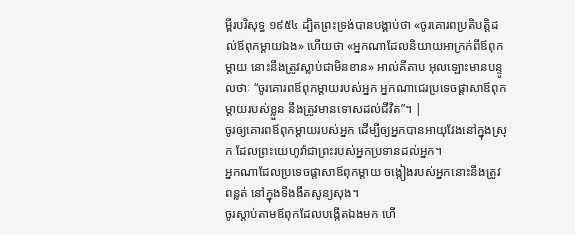ម្ពីរបរិសុទ្ធ ១៩៥៤ ដ្បិតព្រះទ្រង់បានបង្គាប់ថា «ចូរគោរពប្រតិបត្តិដល់ឪពុកម្តាយឯង» ហើយថា «អ្នកណាដែលនិយាយអាក្រក់ពីឪពុកម្តាយ នោះនឹងត្រូវស្លាប់ជាមិនខាន» អាល់គីតាប អុលឡោះមានបន្ទូលថាៈ “ចូរគោរពឪពុកម្តាយរបស់អ្នក អ្នកណាជេរប្រទេចផ្ដាសាឪពុកម្តាយរបស់ខ្លួន នឹងត្រូវមានទោសដល់ជីវិត”។ |
ចូរឲ្យគោរពឪពុកម្តាយរបស់អ្នក ដើម្បីឲ្យអ្នកបានអាយុវែងនៅក្នុងស្រុក ដែលព្រះយេហូវ៉ាជាព្រះរបស់អ្នកប្រទានដល់អ្នក។
អ្នកណាដែលប្រទេចផ្ដាសាឪពុកម្តាយ ចង្កៀងរបស់អ្នកនោះនឹងត្រូវពន្លត់ នៅក្នុងទីងងឹតសូន្យសុង។
ចូរស្តាប់តាមឪពុកដែលបង្កើតឯងមក ហើ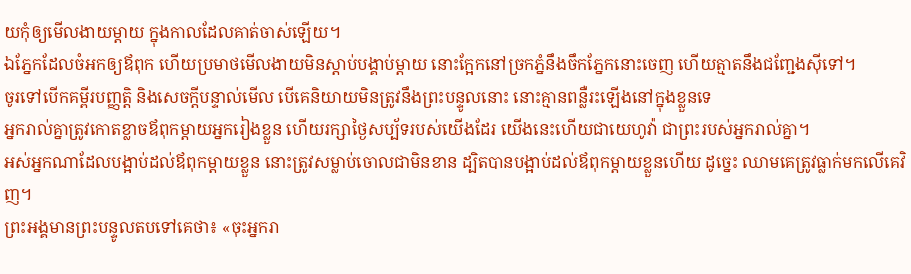យកុំឲ្យមើលងាយម្តាយ ក្នុងកាលដែលគាត់ចាស់ឡើយ។
ឯភ្នែកដែលចំអកឲ្យឪពុក ហើយប្រមាថមើលងាយមិនស្តាប់បង្គាប់ម្តាយ នោះក្អែកនៅច្រកភ្នំនឹងចឹកភ្នែកនោះចេញ ហើយត្មាតនឹងជញ្ជែងស៊ីទៅ។
ចូរទៅបើកគម្ពីរបញ្ញត្តិ និងសេចក្ដីបន្ទាល់មើល បើគេនិយាយមិនត្រូវនឹងព្រះបន្ទូលនោះ នោះគ្មានពន្លឺរះឡើងនៅក្នុងខ្លួនទេ
អ្នករាល់គ្នាត្រូវកោតខ្លាចឪពុកម្តាយអ្នករៀងខ្លួន ហើយរក្សាថ្ងៃសប្ប័ទរបស់យើងដែរ យើងនេះហើយជាយេហូវ៉ា ជាព្រះរបស់អ្នករាល់គ្នា។
អស់អ្នកណាដែលបង្អាប់ដល់ឪពុកម្តាយខ្លួន នោះត្រូវសម្លាប់ចោលជាមិនខាន ដ្បិតបានបង្អាប់ដល់ឪពុកម្តាយខ្លួនហើយ ដូច្នេះ ឈាមគេត្រូវធ្លាក់មកលើគេវិញ។
ព្រះអង្គមានព្រះបន្ទូលតបទៅគេថា៖ «ចុះអ្នករា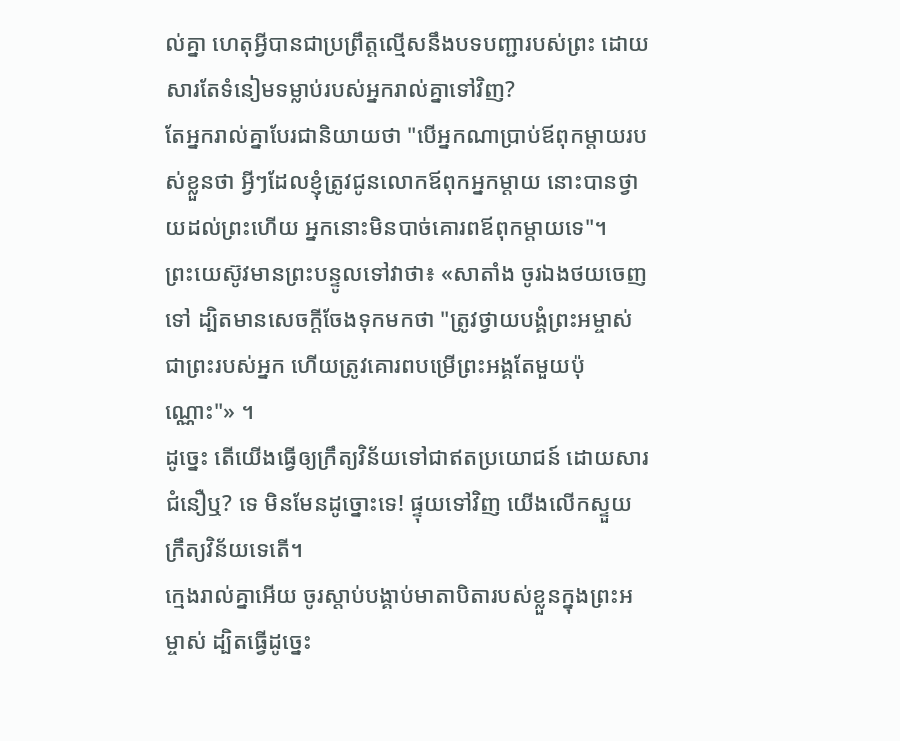ល់គ្នា ហេតុអ្វីបានជាប្រព្រឹត្តល្មើសនឹងបទបញ្ជារបស់ព្រះ ដោយសារតែទំនៀមទម្លាប់របស់អ្នករាល់គ្នាទៅវិញ?
តែអ្នករាល់គ្នាបែរជានិយាយថា "បើអ្នកណាប្រាប់ឪពុកម្តាយរបស់ខ្លួនថា អ្វីៗដែលខ្ញុំត្រូវជូនលោកឪពុកអ្នកម្តាយ នោះបានថ្វាយដល់ព្រះហើយ អ្នកនោះមិនបាច់គោរពឪពុកម្តាយទេ"។
ព្រះយេស៊ូវមានព្រះបន្ទូលទៅវាថា៖ «សាតាំង ចូរឯងថយចេញទៅ ដ្បិតមានសេចក្តីចែងទុកមកថា "ត្រូវថ្វាយបង្គំព្រះអម្ចាស់ ជាព្រះរបស់អ្នក ហើយត្រូវគោរពបម្រើព្រះអង្គតែមួយប៉ុណ្ណោះ"» ។
ដូច្នេះ តើយើងធ្វើឲ្យក្រឹត្យវិន័យទៅជាឥតប្រយោជន៍ ដោយសារជំនឿឬ? ទេ មិនមែនដូច្នោះទេ! ផ្ទុយទៅវិញ យើងលើកស្ទួយក្រឹត្យវិន័យទេតើ។
ក្មេងរាល់គ្នាអើយ ចូរស្តាប់បង្គាប់មាតាបិតារបស់ខ្លួនក្នុងព្រះអម្ចាស់ ដ្បិតធ្វើដូច្នេះ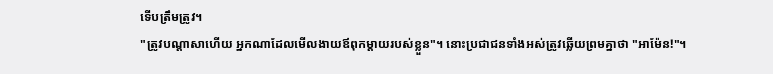ទើបត្រឹមត្រូវ។
"ត្រូវបណ្ដាសាហើយ អ្នកណាដែលមើលងាយឪពុកម្តាយរបស់ខ្លួន"។ នោះប្រជាជនទាំងអស់ត្រូវឆ្លើយព្រមគ្នាថា "អាម៉ែន!"។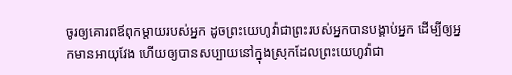ចូរឲ្យគោរពឪពុកម្តាយរបស់អ្នក ដូចព្រះយេហូវ៉ាជាព្រះរបស់អ្នកបានបង្គាប់អ្នក ដើម្បីឲ្យអ្នកមានអាយុវែង ហើយឲ្យបានសប្បាយនៅក្នុងស្រុកដែលព្រះយេហូវ៉ាជា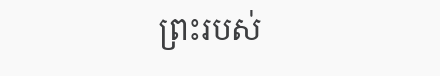ព្រះរបស់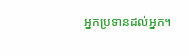អ្នកប្រទានដល់អ្នក។